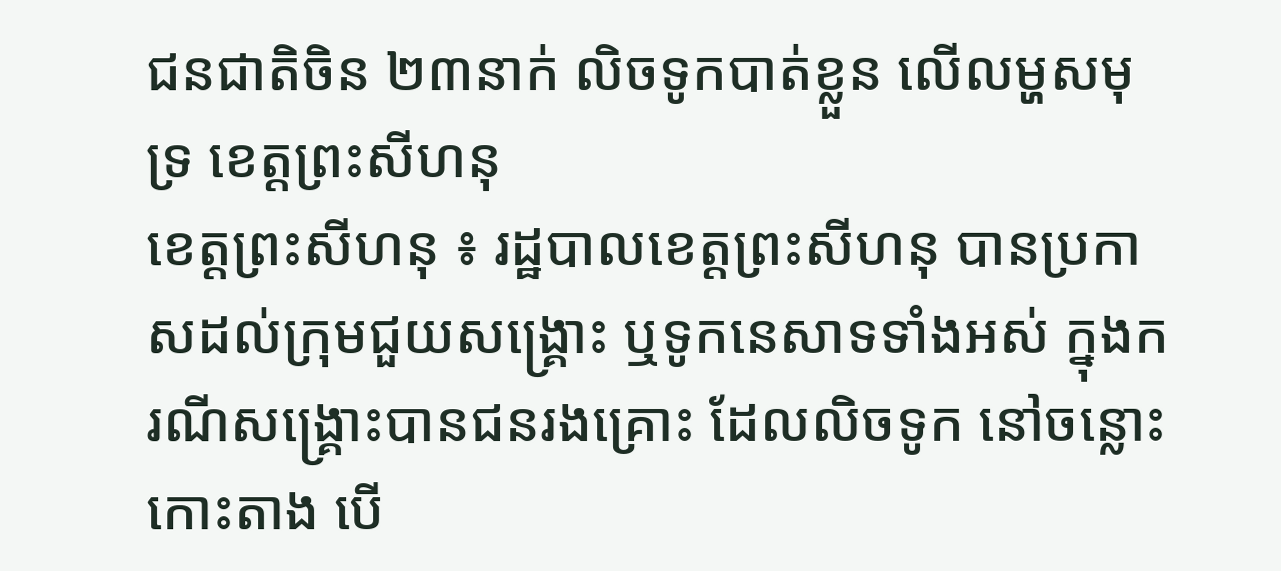ជនជាតិចិន ២៣នាក់ លិចទូកបាត់ខ្លួន លើលម្ហសមុទ្រ ខេត្តព្រះសីហនុ
ខេត្តព្រះសីហនុ ៖ រដ្ឋបាលខេត្តព្រះសីហនុ បានប្រកាសដល់ក្រុមជួយសង្គ្រោះ ឬទូកនេសាទទាំងអស់ ក្នុងករណីសង្គ្រោះបានជនរងគ្រោះ ដែលលិចទូក នៅចន្លោះកោះតាង បើ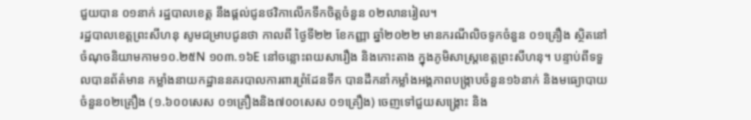ជួយបាន ០១នាក់ រដ្ឋបាលខេត្ត នឹងផ្តល់ជូនថវិកាលើកទឹកចិត្តចំនួន ០២លានរៀល។
រដ្ឋបាលខេត្តព្រះសីហនុ សូមជម្រាបជូនថា កាលពី ថ្ងៃទី២២ ខែកញ្ញា ឆ្នាំ២០២២ មានករណីលិចទូកចំនួន ០១គ្រឿង ស្ថិតនៅចំណុចនិយាមកាម១០.២៥N ១០៣.១៦E នៅចន្លោះពយសារឿង និងកោះតាង ក្នុងភូមិសាស្រ្តខេត្តព្រះសីហនុ។ បន្ទាប់ពីទទួលបានព័ត៌មាន កម្លាំងនាយកដ្ឋាននគរបាលការពារព្រំដែនទឹក បានដឹកនាំកម្លាំងអង្គភាពបង្រ្កាបចំនួន១៦នាក់ និងមធ្យោបាយចំនួន០២គ្រឿង (១.៦០០សេស ០១គ្រឿងនិង៧០០សេស ០១គ្រឿង) ចេញទៅជួយសង្រ្គោះ និង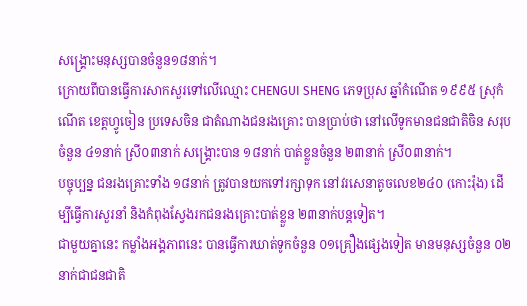សង្រ្គោះមនុស្សបានចំនួន១៨នាក់។
ក្រោយពីបានធ្វើការសាកសួរទៅលើឈ្មោះ CHENGUI SHENG ភេទប្រុស ឆ្នាំកំណើត ១៩៩៥ ស្រុកំណើត ខេត្តហ្វូចៀន ប្រទេសចិន ជាតំណាងជនរងគ្រោះ បានប្រាប់ថា នៅលើទូកមានជនជាតិចិន សរុបចំនួន ៤១នាក់ ស្រី០៣នាក់ សង្រ្គោះបាន ១៨នាក់ បាត់ខ្លួនចំនួន ២៣នាក់ ស្រី០៣នាក់។
បច្ចុប្បន្ន ជនរងគ្រោះទាំង ១៨នាក់ ត្រូវបានយកទៅរក្សាទុក នៅវរសេនាតូចលេខ២៤០ (កោះរ៉ុង) ដើម្បីធ្វើការសួរនាំ និងកំពុងស្វែងរកជនរងគ្រោះបាត់ខ្លួន ២៣នាក់បន្តទៀត។
ជាមួយគ្នានេះ កម្លាំងអង្គភាពនេះ បានធ្វើការឃាត់ទូកចំនួន ០១គ្រឿងផ្សេងទៀត មានមនុស្សចំនួន ០២នាក់ជាជនជាតិ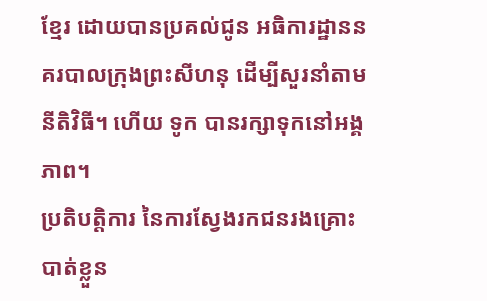ខ្មែរ ដោយបានប្រគល់ជូន អធិការដ្ឋាននគរបាលក្រុងព្រះសីហនុ ដើម្បីសួរនាំតាមនីតិវិធី។ ហើយ ទូក បានរក្សាទុកនៅអង្គភាព។
ប្រតិបត្តិការ នៃការស្វែងរកជនរងគ្រោះបាត់ខ្លួន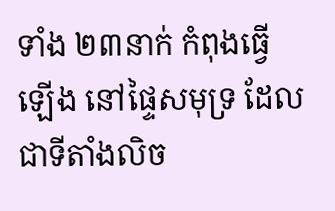ទាំង ២៣នាក់ កំពុងធ្វើឡើង នៅផ្ទៃសមុទ្រ ដែលជាទីតាំងលិច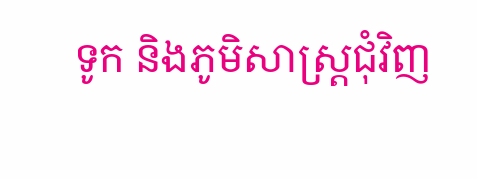ទូក និងភូមិសាស្ត្រជុំវិញ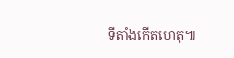ទីតាំងកើតហេតុ៕